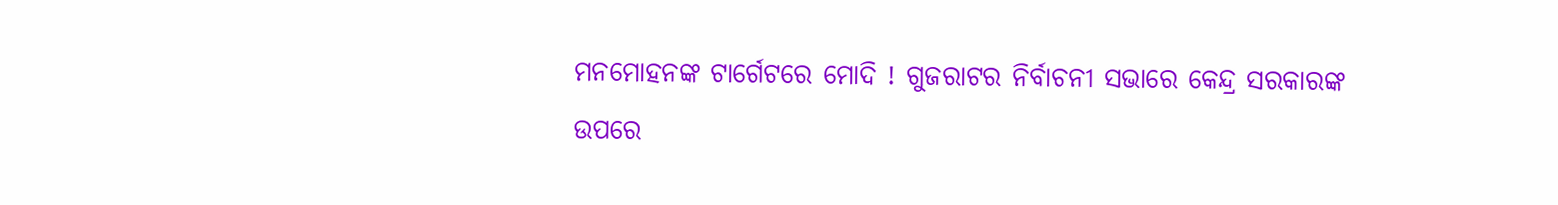ମନମୋହନଙ୍କ ଟାର୍ଗେଟରେ ମୋଦି ! ଗୁଜରାଟର ନିର୍ବାଚନୀ ସଭାରେ କେନ୍ଦ୍ର ସରକାରଙ୍କ ଉପରେ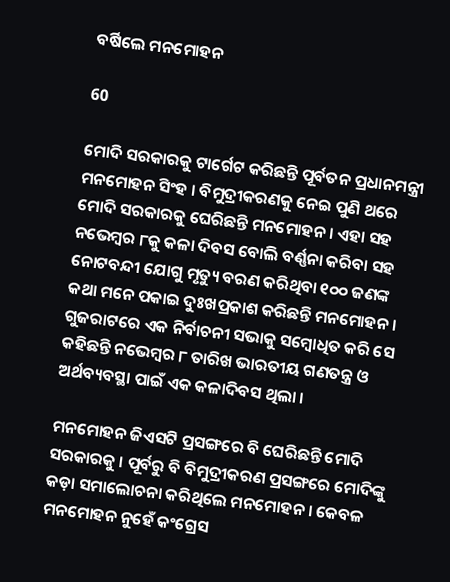ବର୍ଷିଲେ ମନମୋହନ

60

ମୋଦି ସରକାରକୁ ଟାର୍ଗେଟ କରିଛନ୍ତି ପୂର୍ବତନ ପ୍ରଧାନମନ୍ତ୍ରୀ ମନମୋହନ ସିଂହ । ବିମୁଦ୍ରୀକରଣକୁ ନେଇ ପୁଣି ଥରେ ମୋଦି ସରକାରକୁ ଘେରିଛନ୍ତି ମନମୋହନ । ଏହା ସହ ନଭେମ୍ବର ୮କୁ କଳା ଦିବସ ବୋଲି ବର୍ଣ୍ଣନା କରିବା ସହ ନୋଟବନ୍ଦୀ ଯୋଗୁ ମୃତ୍ୟୁ ବରଣ କରିଥିବା ୧୦୦ ଜଣଙ୍କ କଥା ମନେ ପକାଇ ଦୁଃଖପ୍ରକାଶ କରିଛନ୍ତି ମନମୋହନ । ଗୁଜରାଟରେ ଏକ ନିର୍ବାଚନୀ ସଭାକୁ ସମ୍ବୋଧିତ କରି ସେ କହିଛନ୍ତି ନଭେମ୍ବର ୮ ତାରିଖ ଭାରତୀୟ ଗଣତନ୍ତ୍ର ଓ ଅର୍ଥବ୍ୟବସ୍ଥା ପାଇଁ ଏକ କଳାଦିବସ ଥିଲା ।

ମନମୋହନ ଜିଏସଟି ପ୍ରସଙ୍ଗରେ ବି ଘେରିଛନ୍ତି ମୋଦି ସରକାରକୁ । ପୂର୍ବରୁ ବି ବିମୁଦ୍ରୀକରଣ ପ୍ରସଙ୍ଗରେ ମୋଦିଙ୍କୁ କଡ଼ା ସମାଲୋଚନା କରିଥିଲେ ମନମୋହନ । କେବଳ ମନମୋହନ ନୁହେଁ କଂଗ୍ରେସ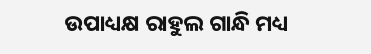ଉପାଧ୍ୟକ୍ଷ ରାହୁଲ ଗାନ୍ଧି ମଧ୍ୟ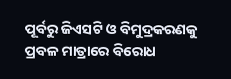ପୂର୍ବରୁ ଜିଏସଟି ଓ ବିମୁଦ୍ରକରଣକୁ ପ୍ରବଳ ମାତ୍ରାରେ ବିରୋଧ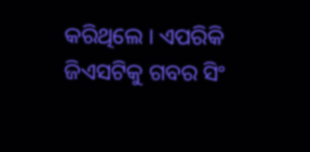କରିଥିଲେ । ଏପରିକି ଜିଏସଟିକୁ ଗବର ସିଂ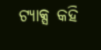ଟ୍ୟାକ୍ସ କହି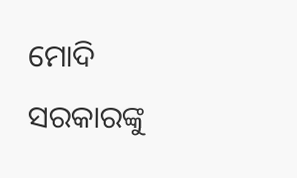ମୋଦି ସରକାରଙ୍କୁ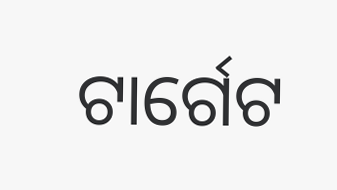ଟାର୍ଗେଟ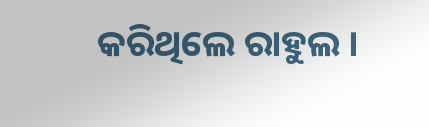କରିଥିଲେ ରାହୁଲ ।